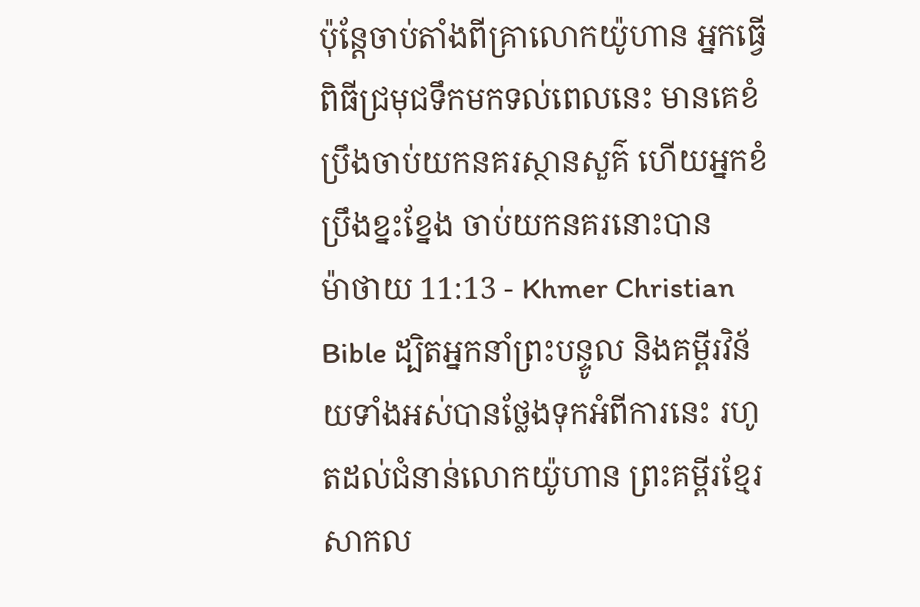ប៉ុន្ដែចាប់តាំងពីគ្រាលោកយ៉ូហាន អ្នកធ្វើពិធីជ្រមុជទឹកមកទល់ពេលនេះ មានគេខំប្រឹងចាប់យកនគរស្ថានសួគ៌ ហើយអ្នកខំប្រឹងខ្នះខ្នែង ចាប់យកនគរនោះបាន
ម៉ាថាយ 11:13 - Khmer Christian Bible ដ្បិតអ្នកនាំព្រះបន្ទូល និងគម្ពីរវិន័យទាំងអស់បានថ្លែងទុកអំពីការនេះ រហូតដល់ជំនាន់លោកយ៉ូហាន ព្រះគម្ពីរខ្មែរសាកល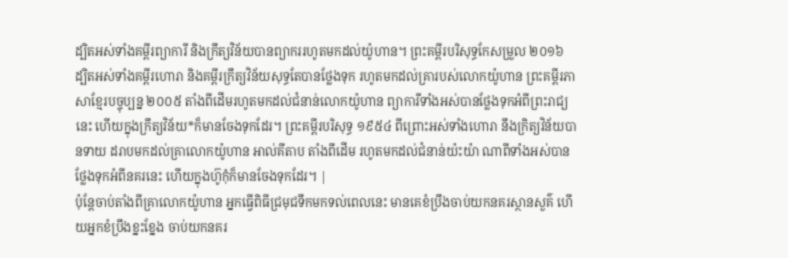ដ្បិតអស់ទាំងគម្ពីរព្យាការី និងក្រឹត្យវិន័យបានព្យាកររហូតមកដល់យ៉ូហាន។ ព្រះគម្ពីរបរិសុទ្ធកែសម្រួល ២០១៦ ដ្បិតអស់ទាំងគម្ពីរហោរា និងគម្ពីរក្រឹត្យវិន័យសុទ្ធតែបានថ្លែងទុក រហូតមកដល់គ្រារបស់លោកយ៉ូហាន ព្រះគម្ពីរភាសាខ្មែរបច្ចុប្បន្ន ២០០៥ តាំងពីដើមរហូតមកដល់ជំនាន់លោកយ៉ូហាន ព្យាការីទាំងអស់បានថ្លែងទុកអំពីព្រះរាជ្យនេះ ហើយក្នុងក្រឹត្យវិន័យ*ក៏មានចែងទុកដែរ។ ព្រះគម្ពីរបរិសុទ្ធ ១៩៥៤ ពីព្រោះអស់ទាំងហោរា នឹងក្រិត្យវិន័យបានទាយ ដរាបមកដល់គ្រាលោកយ៉ូហាន អាល់គីតាប តាំងពីដើម រហូតមកដល់ជំនាន់យ៉ះយ៉ា ណាពីទាំងអស់បានថ្លែងទុកអំពីនគរនេះ ហើយក្នុងហ៊ូកុំក៏មានចែងទុកដែរ។ |
ប៉ុន្ដែចាប់តាំងពីគ្រាលោកយ៉ូហាន អ្នកធ្វើពិធីជ្រមុជទឹកមកទល់ពេលនេះ មានគេខំប្រឹងចាប់យកនគរស្ថានសួគ៌ ហើយអ្នកខំប្រឹងខ្នះខ្នែង ចាប់យកនគរ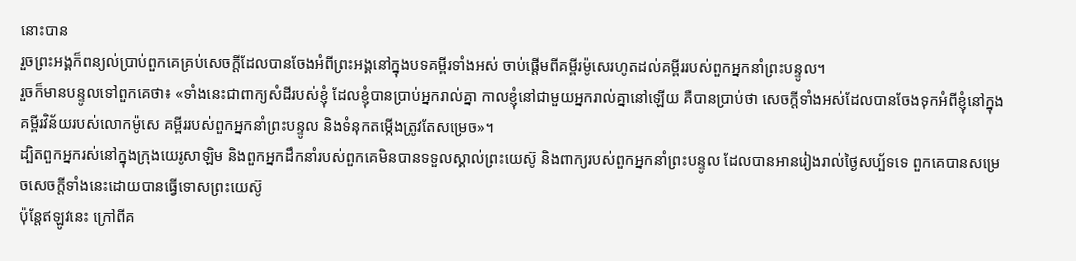នោះបាន
រួចព្រះអង្គក៏ពន្យល់ប្រាប់ពួកគេគ្រប់សេចក្ដីដែលបានចែងអំពីព្រះអង្គនៅក្នុងបទគម្ពីរទាំងអស់ ចាប់ផ្ដើមពីគម្ពីរម៉ូសេរហូតដល់គម្ពីររបស់ពួកអ្នកនាំព្រះបន្ទូល។
រួចក៏មានបន្ទូលទៅពួកគេថា៖ «ទាំងនេះជាពាក្យសំដីរបស់ខ្ញុំ ដែលខ្ញុំបានប្រាប់អ្នករាល់គ្នា កាលខ្ញុំនៅជាមួយអ្នករាល់គ្នានៅឡើយ គឺបានប្រាប់ថា សេចក្ដីទាំងអស់ដែលបានចែងទុកអំពីខ្ញុំនៅក្នុងគម្ពីរវិន័យរបស់លោកម៉ូសេ គម្ពីររបស់ពួកអ្នកនាំព្រះបន្ទូល និងទំនុកតម្កើងត្រូវតែសម្រេច»។
ដ្បិតពួកអ្នករស់នៅក្នុងក្រុងយេរូសាឡិម និងពួកអ្នកដឹកនាំរបស់ពួកគេមិនបានទទួលស្គាល់ព្រះយេស៊ូ និងពាក្យរបស់ពួកអ្នកនាំព្រះបន្ទូល ដែលបានអានរៀងរាល់ថ្ងៃសប្ប័ទទេ ពួកគេបានសម្រេចសេចក្ដីទាំងនេះដោយបានធ្វើទោសព្រះយេស៊ូ
ប៉ុន្ដែឥឡូវនេះ ក្រៅពីគ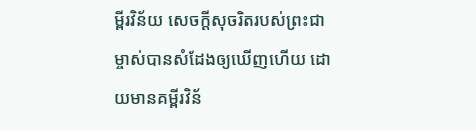ម្ពីរវិន័យ សេចក្ដីសុចរិតរបស់ព្រះជាម្ចាស់បានសំដែងឲ្យឃើញហើយ ដោយមានគម្ពីរវិន័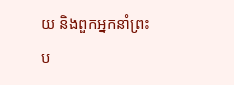យ និងពួកអ្នកនាំព្រះប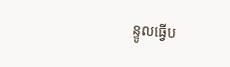ន្ទូលធ្វើប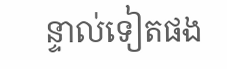ន្ទាល់ទៀតផង